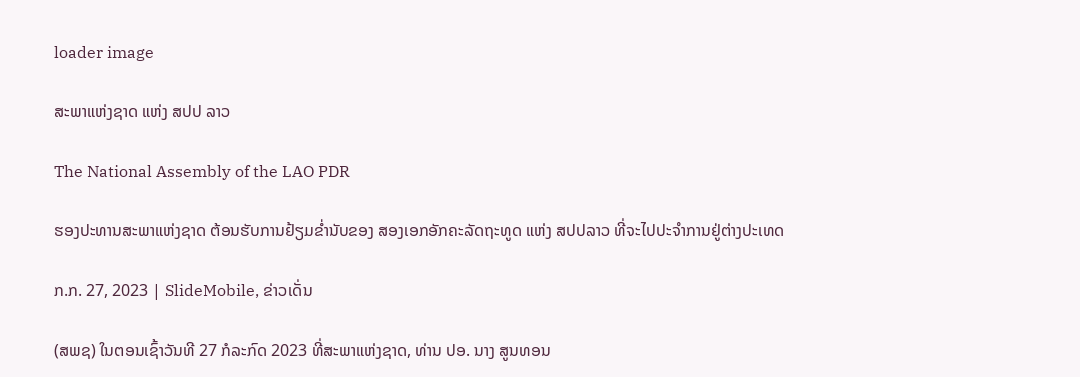loader image

ສະພາແຫ່ງຊາດ ແຫ່ງ ສປປ ລາວ

The National Assembly of the LAO PDR

ຮອງປະທານສະພາແຫ່ງຊາດ ຕ້ອນຮັບການຢ້ຽມຂໍ່ານັບຂອງ ສອງເອກອັກຄະລັດຖະທູດ ແຫ່ງ ສປປລາວ ທີ່ຈະໄປປະຈໍາການຢູ່ຕ່າງປະເທດ

ກ.ກ. 27, 2023 | SlideMobile, ຂ່າວເດັ່ນ

(ສພຊ) ໃນຕອນເຊົ້າວັນທີ 27 ກໍລະກົດ 2023 ທີ່ສະພາແຫ່ງຊາດ, ທ່ານ ປອ. ນາງ ສູນທອນ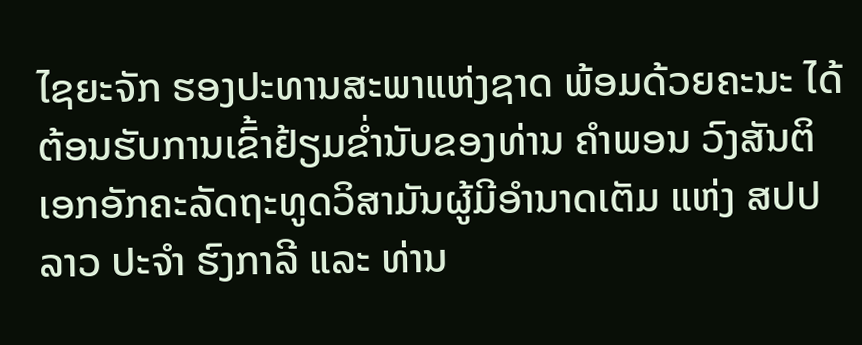ໄຊຍະຈັກ ຮອງປະທານສະພາແຫ່ງຊາດ ພ້ອມດ້ວຍຄະນະ ໄດ້ຕ້ອນຮັບການເຂົ້າຢ້ຽມຂໍ່ານັບຂອງທ່ານ ຄໍາພອນ ວົງສັນຕິ ເອກອັກຄະລັດຖະທູດວິສາມັນຜູ້ມີອໍານາດເຕັມ ແຫ່ງ ສປປລາວ ປະຈໍາ ຮົງກາລີ ແລະ ທ່ານ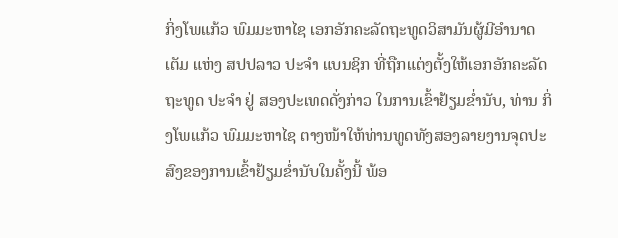ກິ່ງໂພແກ້ວ ພົມມະຫາໄຊ ເອກອັກຄະລັດຖະທູດວິສາມັນຜູ້ມີອໍານາດເຕັມ ແຫ່ງ ສປປລາວ ປະຈໍາ ແບນຊິກ ທີ່ຖືກແຕ່ງຕັ້ງໃຫ້ເອກອັກຄະລັດຖະທູດ ປະຈໍາ ຢູ່ ສອງປະເທດດັ່ງກ່າວ ໃນການເຂົ້າຢ້ຽມຂໍ່ານັບ, ທ່ານ ກິ່ງໂພແກ້ວ ພົມມະຫາໄຊ ຕາງໜ້າໃຫ້ທ່ານທູດທັງສອງລາຍງານຈຸດປະສົງຂອງການເຂົ້າຢ້ຽມຂໍ່ານັບໃນຄັ້ງນີ້ ພ້ອ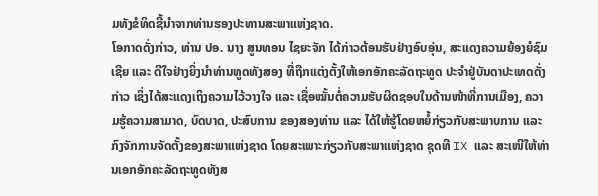ມທັງຂໍທິດຊີ້ນໍາຈາກທ່ານຮອງປະທານສະພາແຫ່ງຊາດ.
ໂອກາດດັ່ງກ່າວ, ທ່ານ ປອ. ນາງ ສູນທອນ ໄຊຍະຈັກ ໄດ້ກ່າວຕ້ອນຮັບຢ່າງອົບອຸ່ນ, ສະແດງຄວາມຍ້ອງຍໍຊົມເຊີຍ ແລະ ດີໃຈຢ່າງຍິ່ງນໍາທ່ານທູດທັງສອງ ທີ່ຖືກແຕ່ງຕັ້ງໃຫ້ເອກອັກຄະລັດຖະທູດ ປະຈໍາຢູ່ບັນດາປະເທດດັ່ງກ່າວ ເຊິ່ງໄດ້ສະແດງເຖິງຄວາມໄວ້ວາງໃຈ ແລະ ເຊື່ອໝັ້ນຕໍ່ຄວາມຮັບຜິດຊອບໃນດ້ານໜ້າທີ່ການເມືອງ, ຄວາມຮູ້ຄວາມສາມາດ, ບົດບາດ, ປະສົບການ ຂອງສອງທ່ານ ແລະ ໄດ້ໃຫ້ຮູ້ໂດຍຫຍໍ້ກ່ຽວກັບສະພາບການ ແລະ ກົງຈັກການຈັດຕັ້ງຂອງສະພາແຫ່ງຊາດ ໂດຍສະເພາະກ່ຽວກັບສະພາແຫ່ງຊາດ ຊຸດທີ IX ແລະ ສະເໜີໃຫ້ທ່ານເອກອັກຄະລັດຖະທູດທັງສ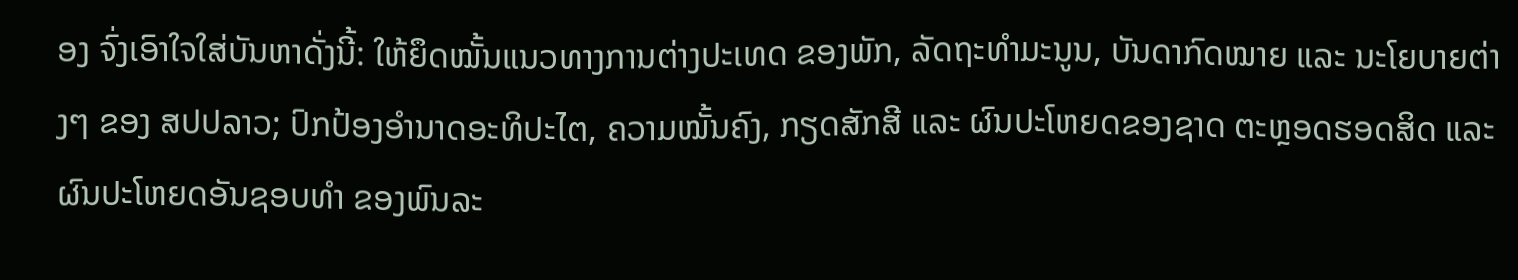ອງ ຈົ່ງເອົາໃຈໃສ່ບັນຫາດັ່ງນີ້: ໃຫ້ຍຶດໝັ້ນແນວທາງການຕ່າງປະເທດ ຂອງພັກ, ລັດຖະທໍາມະນູນ, ບັນດາກົດໝາຍ ແລະ ນະໂຍບາຍຕ່າງໆ ຂອງ ສປປລາວ; ປົກປ້ອງອໍານາດອະທິປະໄຕ, ຄວາມໝັ້ນຄົງ, ກຽດສັກສີ ແລະ ຜົນປະໂຫຍດຂອງຊາດ ຕະຫຼອດຮອດສິດ ແລະ ຜົນປະໂຫຍດອັນຊອບທໍາ ຂອງພົນລະ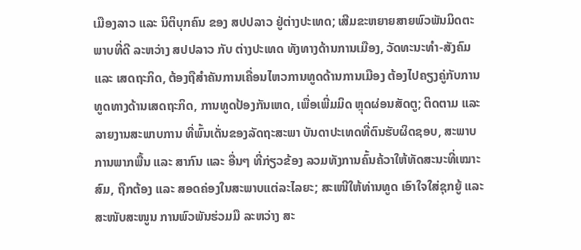ເມືອງລາວ ແລະ ນິຕິບຸກຄົນ ຂອງ ສປປລາວ ຢູ່ຕ່າງປະເທດ; ເສີມຂະຫຍາຍສາຍພົວພັນມິດຕະພາບທີ່ດີ ລະຫວ່າງ ສປປລາວ ກັບ ຕ່າງປະເທດ ທັງທາງດ້ານການເມືອງ, ວັດທະນະທໍາ-ສັງຄົມ ແລະ ເສດຖະກິດ, ຕ້ອງຖືສໍາຄັນການເຄື່ອນໄຫວການທູດດ້ານການເມືອງ ຕ້ອງໄປຄຽງຄູ່ກັບການທູດທາງດ້ານເສດຖະກິດ, ການທູດປ້ອງກັນເຫດ, ເພື່ອເພີ່ມມິດ ຫຼຸດຜ່ອນສັດຕູ; ຕິດຕາມ ແລະ ລາຍງານສະພາບການ ທີ່ພົ້ນເດັ່ນຂອງລັດຖະສະພາ ບັນດາປະເທດທີ່ຕົນຮັບຜິດຊອບ, ສະພາບການພາກພື້ນ ແລະ ສາກົນ ແລະ ອື່ນໆ ທີ່ກ່ຽວຂ້ອງ ລວມທັງການຄົ້ນຄ້ວາໃຫ້ທັດສະນະທີ່ເໝາະສົມ, ຖືກຕ້ອງ ແລະ ສອດຄ່ອງໃນສະພາບແຕ່ລະໄລຍະ; ສະເໜີໃຫ້ທ່ານທູດ ເອົາໃຈໃສ່ຊຸກຍູ້ ແລະ ສະໜັບສະໜູນ ການພົວພັນຮ່ວມມື ລະຫວ່າງ ສະ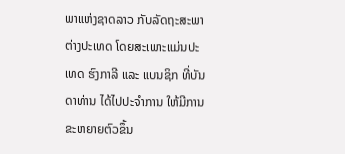ພາແຫ່ງຊາດລາວ ກັບລັດຖະສະພາຕ່າງປະເທດ ໂດຍສະເພາະແມ່ນປະເທດ ຮົງກາລີ ແລະ ແບນຊິກ ທີ່ບັນດາທ່ານ ໄດ້ໄປປະຈຳການ ໃຫ້ມີການຂະຫຍາຍຕົວຂຶ້ນ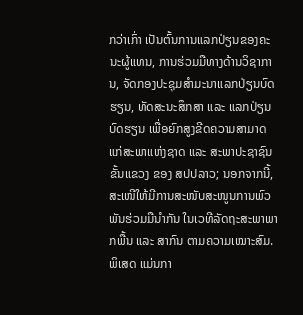ກວ່າເກົ່າ ເປັນຕົ້ນການແລກປ່ຽນຂອງຄະນະຜູ້ແທນ, ການຮ່ວມມືທາງດ້ານວິຊາການ, ຈັດກອງປະຊຸມສຳມະນາແລກປ່ຽນບົດຮຽນ, ທັດສະນະສຶກສາ ແລະ ແລກປ່ຽນບົດຮຽນ ເພື່ອຍົກສູງຂີດຄວາມສາມາດ ແກ່ສະພາແຫ່ງຊາດ ແລະ ສະພາປະຊາຊົນຂັ້ນແຂວງ ຂອງ ສປປລາວ; ນອກຈາກນີ້, ສະເໜີໃຫ້ມີການສະໜັບສະໜູນການພົວພັນຮ່ວມມືນໍາກັນ ໃນເວທີລັດຖະສະພາພາກພື້ນ ແລະ ສາກົນ ຕາມຄວາມເໝາະສົມ. ພິເສດ ແມ່ນກາ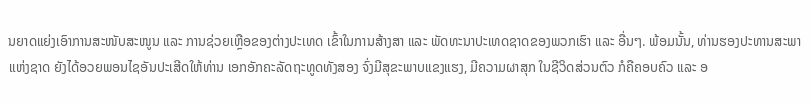ນຍາດແຍ່ງເອົາການສະໜັບສະໜູນ ແລະ ການຊ່ວຍເຫຼືອຂອງຕ່າງປະເທດ ເຂົ້າໃນການສ້າງສາ ແລະ ພັດທະນາປະເທດຊາດຂອງພວກເຮົາ ແລະ ອື່ນໆ. ພ້ອມນັ້ນ, ທ່ານຮອງປະທານສະພາແຫ່ງຊາດ ຍັງໄດ້ອວຍພອນໄຊອັນປະເສີດໃຫ້ທ່ານ ເອກອັກຄະລັດຖະທູດທັງສອງ ຈົ່ງມີສຸຂະພາບແຂງແຮງ, ມີຄວາມຜາສຸກ ໃນຊີວິດສ່ວນຕົວ ກໍຄືຄອບຄົວ ແລະ ອ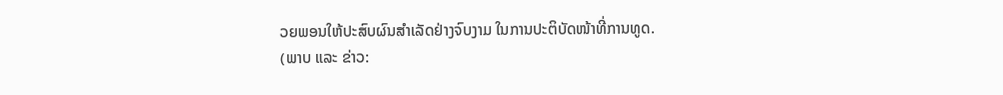ວຍພອນໃຫ້ປະສົບຜົນສໍາເລັດຢ່າງຈົບງາມ ໃນການປະຕິບັດໜ້າທີ່ການທູດ.
(ພາບ ແລະ ຂ່າວ: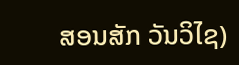ສອນສັກ ວັນວິໄຊ)